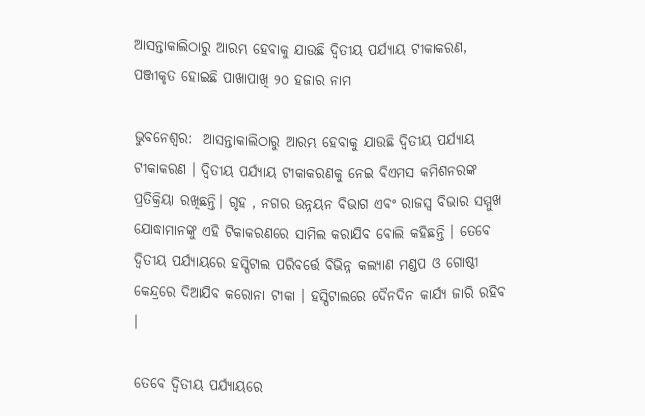ଆସନ୍ତାକାଲିଠାରୁ ଆରମ୍ଭ ହେବାକୁ ଯାଉଛି ଦ୍ୱିତୀୟ ପର୍ଯ୍ୟାୟ ଟୀକାକରଣ, ପଞ୍ଜୀକୃତ ହୋଇଛି ପାଖାପାଖି ୨୦ ହଜାର ନାମ

ଭୁବନେଶ୍ବର:  ଆସନ୍ତାକାଲିଠାରୁ ଆରମ୍ଭ ହେବାକୁ ଯାଉଛି ଦ୍ୱିତୀୟ ପର୍ଯ୍ୟାୟ ଟୀକାକରଣ । ଦ୍ୱିତୀୟ ପର୍ଯ୍ୟାୟ ଟୀକାକରଣକୁ ନେଇ ବିଏମସ କମିଶନରଙ୍କ ପ୍ରତିକ୍ରିୟା ରଖିଛନ୍ତି। ଗୃହ , ନଗର ଉନ୍ନୟନ ବିଭାଗ ଏବଂ ରାଜସ୍ୱ ବିଭାର ସମ୍ମୁଖ ଯୋଦ୍ଧାମାନଙ୍କୁ ଏହି ଟିକାକରଣରେ ସାମିଲ କରାଯିବ ବୋଲି କହିଛନ୍ତି । ତେବେ ଦ୍ୱିତୀୟ ପର୍ଯ୍ୟାୟରେ ହସ୍ପିଟାଲ ପରିବର୍ତ୍ତେ ବିଭିନ୍ନ କଲ୍ୟାଣ ମଣ୍ଡପ ଓ ଗୋଷ୍ଠୀ କେନ୍ଦ୍ରରେ ଦିଆଯିବ କରୋନା ଟୀକା । ହସ୍ପିଟାଲରେ ଦୈନଦିନ କାର୍ଯ୍ୟ ଜାରି ରହିବ ।

ତେବେ ଦ୍ୱିତୀୟ ପର୍ଯ୍ୟାୟରେ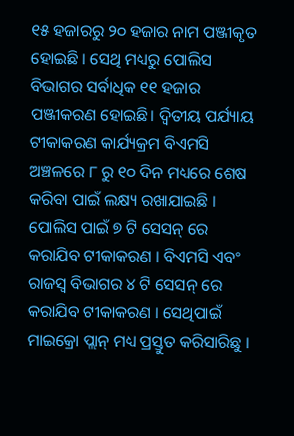୧୫ ହଜାରରୁ ୨୦ ହଜାର ନାମ ପଞ୍ଜୀକୃତ ହୋଇଛି । ସେଥି ମଧ୍ୟରୁ ପୋଲିସ ବିଭାଗର ସର୍ବାଧିକ ୧୧ ହଜାର ପଞ୍ଜୀକରଣ ହୋଇଛି। ଦ୍ୱିତୀୟ ପର୍ଯ୍ୟାୟ ଟୀକାକରଣ କାର୍ଯ୍ୟକ୍ରମ ବିଏମସି ଅଞ୍ଚଳରେ ୮ ରୁ ୧୦ ଦିନ ମଧ୍ୟରେ ଶେଷ କରିବା ପାଇଁ ଲକ୍ଷ୍ୟ ରଖାଯାଇଛି । ପୋଲିସ ପାଇଁ ୭ ଟି ସେସନ୍ ରେ କରାଯିବ ଟୀକାକରଣ । ବିଏମସି ଏବଂ ରାଜସ୍ବ ବିଭାଗର ୪ ଟି ସେସନ୍ ରେ କରାଯିବ ଟୀକାକରଣ । ସେଥିପାଇଁ ମାଇକ୍ରୋ ପ୍ଲାନ୍ ମଧ୍ୟ ପ୍ରସ୍ତୁତ କରିସାରିଛୁ ।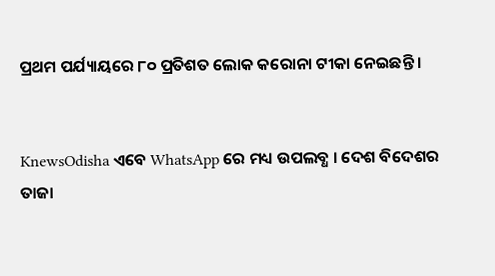ପ୍ରଥମ ପର୍ଯ୍ୟାୟରେ ୮୦ ପ୍ରତିଶତ ଲୋକ କରୋନା ଟୀକା ନେଇଛନ୍ତି ।


KnewsOdisha ଏବେ WhatsApp ରେ ମଧ୍ୟ ଉପଲବ୍ଧ । ଦେଶ ବିଦେଶର ତାଜା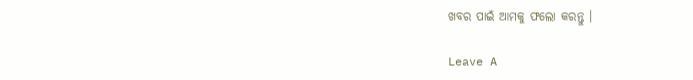ଖବର ପାଇଁ ଆମକୁ ଫଲୋ କରନ୍ତୁ ।

Leave A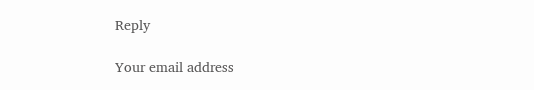Reply

Your email address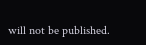will not be published.